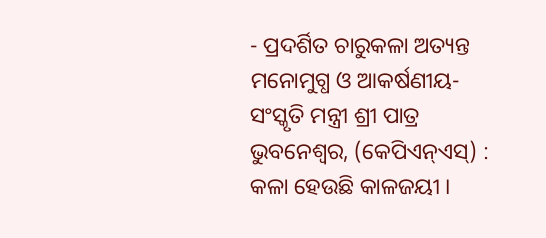- ପ୍ରଦର୍ଶିତ ଚାରୁକଳା ଅତ୍ୟନ୍ତ ମନୋମୁଗ୍ଧ ଓ ଆକର୍ଷଣୀୟ- ସଂସ୍କୃତି ମନ୍ତ୍ରୀ ଶ୍ରୀ ପାତ୍ର
ଭୁବନେଶ୍ୱର, (କେପିଏନ୍ଏସ୍) : କଳା ହେଉଛି କାଳଜୟୀ ।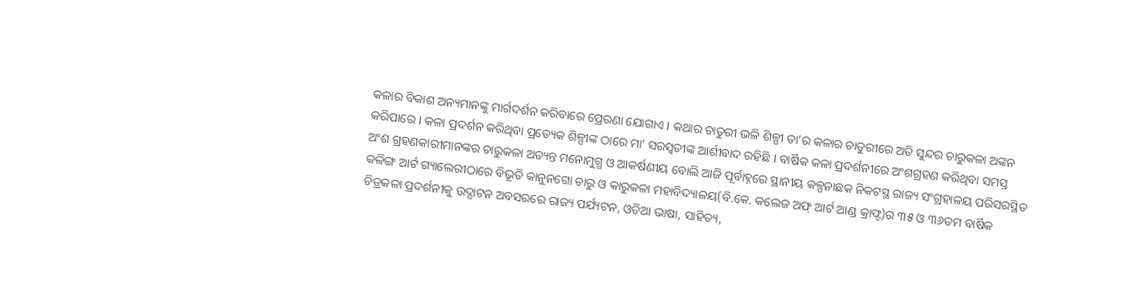କଳାର ବିକାଶ ଅନ୍ୟମାନଙ୍କୁ ମାର୍ଗଦର୍ଶନ କରିବାରେ ପ୍ରେରଣା ଯୋଗାଏ । କଥାର ଚାତୁରୀ ଭଳି ଶିଳ୍ପୀ ତା’ର କଳାର ଚାତୁରୀରେ ଅତି ସୁନ୍ଦର ଚାରୁକଳା ଅଙ୍କନ କରିପାରେ । କଳା ପ୍ରଦର୍ଶନ କରିଥିବା ପ୍ରତ୍ୟେକ ଶିଳ୍ପୀଙ୍କ ଠାରେ ମା’ ସରସ୍ୱତୀଙ୍କ ଆର୍ଶୀବାଦ ରହିଛି । ବାର୍ଷିକ କଳା ପ୍ରଦର୍ଶନୀରେ ଅଂଶଗ୍ରହଣ କରିଥିବା ସମସ୍ତ ଅଂଶ ଗ୍ରହଣକାରୀମାନଙ୍କର ଚାରୁକଳା ଅତ୍ୟନ୍ତ ମନୋମୁଗ୍ଧ ଓ ଆକର୍ଷଣୀୟ ବୋଲି ଆଜି ପୂର୍ବାହ୍ନରେ ସ୍ଥାନୀୟ କଳ୍ପନାଛକ ନିକଟସ୍ଥ ରାଜ୍ୟ ସଂଗ୍ରହାଳୟ ପରିସରସ୍ଥିତ କଳିଙ୍ଗ ଆର୍ଟ ଗ୍ୟାଲେରୀଠାରେ ବିଭୂତି କାନୁନଗୋ ଚାରୁ ଓ କାରୁକଳା ମହାବିଦ୍ୟାଳୟ(ବି.କେ. କଲେଜ ଅଫ୍ ଆର୍ଟ ଆଣ୍ଡ କ୍ରାଫ୍ଟ)ର ୩୫ ଓ ୩୬ତମ ବାର୍ଷିକ ଚିତ୍ରକଳା ପ୍ରଦର୍ଶନୀକୁ ଉଦ୍ଘାଟନ ଅବସରରେ ରାଜ୍ୟ ପର୍ଯ୍ୟଟନ, ଓଡିଆ ଭାଷା, ସାହିତ୍ୟ,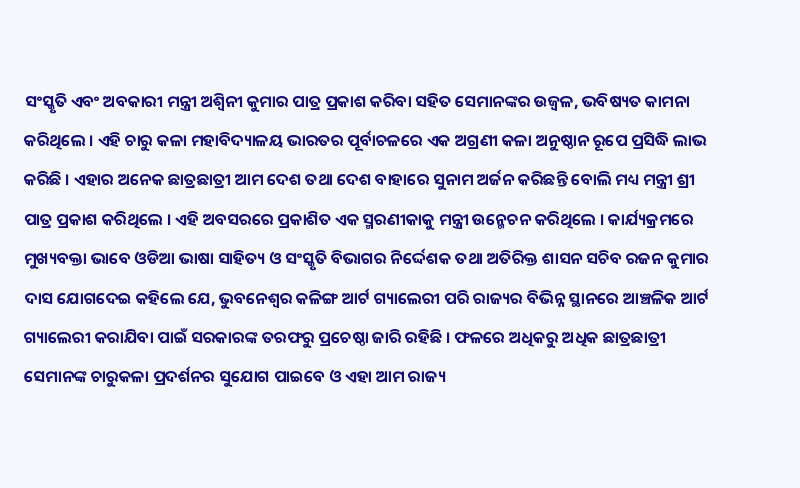ସଂସ୍କୃତି ଏବଂ ଅବକାରୀ ମନ୍ତ୍ରୀ ଅଶ୍ୱିନୀ କୁମାର ପାତ୍ର ପ୍ରକାଶ କରିବା ସହିତ ସେମାନଙ୍କର ଉଜ୍ୱଳ, ଭବିଷ୍ୟତ କାମନା କରିଥିଲେ । ଏହି ଚାରୁ କଳା ମହାବିଦ୍ୟାଳୟ ଭାରତର ପୂର୍ବାଚଳରେ ଏକ ଅଗ୍ରଣୀ କଳା ଅନୁଷ୍ଠାନ ରୂପେ ପ୍ରସିଦ୍ଧି ଲାଭ କରିଛି । ଏହାର ଅନେକ ଛାତ୍ରଛାତ୍ରୀ ଆମ ଦେଶ ତଥା ଦେଶ ବାହାରେ ସୁନାମ ଅର୍ଜନ କରିଛନ୍ତି ବୋଲି ମଧ୍ୟ ମନ୍ତ୍ରୀ ଶ୍ରୀ ପାତ୍ର ପ୍ରକାଶ କରିଥିଲେ । ଏହି ଅବସରରେ ପ୍ରକାଶିତ ଏକ ସ୍ମରଣୀକାକୁ ମନ୍ତ୍ରୀ ଉନ୍ମେଚନ କରିଥିଲେ । କାର୍ଯ୍ୟକ୍ରମରେ ମୁଖ୍ୟବକ୍ତା ଭାବେ ଓଡିଆ ଭାଷା ସାହିତ୍ୟ ଓ ସଂସ୍କୃତି ବିଭାଗର ନିର୍ଦ୍ଦେଶକ ତଥା ଅତିରିକ୍ତ ଶାସନ ସଚିବ ରଜନ କୁମାର ଦାସ ଯୋଗଦେଇ କହିଲେ ଯେ, ଭୁବନେଶ୍ୱର କଳିଙ୍ଗ ଆର୍ଟ ଗ୍ୟାଲେରୀ ପରି ରାଜ୍ୟର ବିଭିନ୍ନ ସ୍ଥାନରେ ଆଞ୍ଚଳିକ ଆର୍ଟ ଗ୍ୟାଲେରୀ କରାଯିବା ପାଇଁ ସରକାରଙ୍କ ତରଫରୁ ପ୍ରଚେଷ୍ଠା ଜାରି ରହିଛି । ଫଳରେ ଅଧିକରୁ ଅଧିକ ଛାତ୍ରଛାତ୍ରୀ ସେମାନଙ୍କ ଚାରୁକଳା ପ୍ରଦର୍ଶନର ସୁଯୋଗ ପାଇବେ ଓ ଏହା ଆମ ରାଜ୍ୟ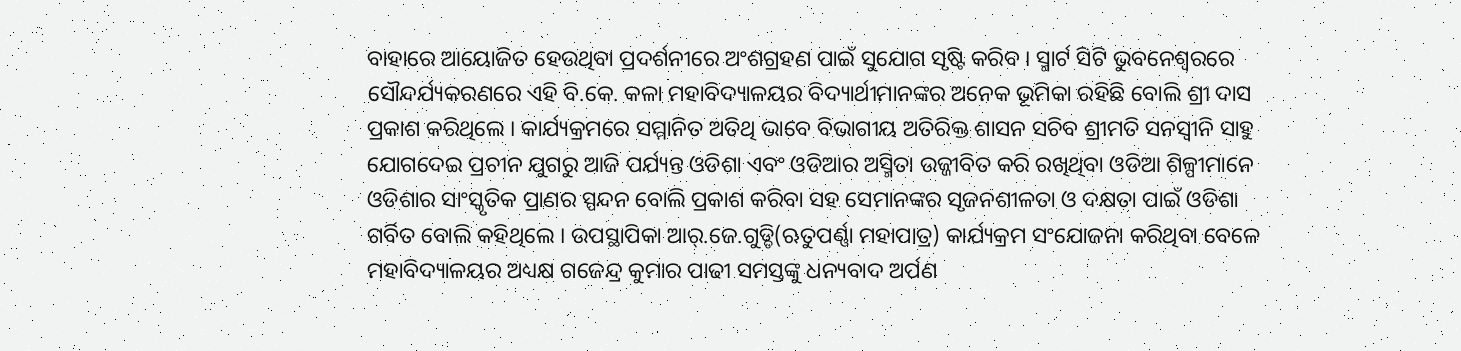ବାହାରେ ଆୟୋଜିତ ହେଉଥିବା ପ୍ରଦର୍ଶନୀରେ ଅଂଶଗ୍ରହଣ ପାଇଁ ସୁଯୋଗ ସୃଷ୍ଟି କରିବ । ସ୍ମାର୍ଟ ସିଟି ଭୁବନେଶ୍ୱରରେ ସୌନ୍ଦର୍ଯ୍ୟକରଣରେ ଏହି ବି.କେ. କଳା ମହାବିଦ୍ୟାଳୟର ବିଦ୍ୟାର୍ଥୀମାନଙ୍କର ଅନେକ ଭୂମିକା ରହିଛି ବୋଲି ଶ୍ରୀ ଦାସ ପ୍ରକାଶ କରିଥିଲେ । କାର୍ଯ୍ୟକ୍ରମରେ ସମ୍ମାନିତ ଅତିଥି ଭାବେ ବିଭାଗୀୟ ଅତିରିକ୍ତ ଶାସନ ସଚିବ ଶ୍ରୀମତି ସନସ୍ୱୀନି ସାହୁ ଯୋଗଦେଇ ପ୍ରଚୀନ ଯୁଗରୁ ଆଜି ପର୍ଯ୍ୟନ୍ତ ଓଡିଶା ଏବଂ ଓଡିଆର ଅସ୍ମିତା ଉଜ୍ଜୀବିତ କରି ରଖିଥିବା ଓଡିଆ ଶିଳ୍ପୀମାନେ ଓଡିଶାର ସାଂସ୍କୃତିକ ପ୍ରାଣର ସ୍ପନ୍ଦନ ବୋଲି ପ୍ରକାଶ କରିବା ସହ ସେମାନଙ୍କର ସୃଜନଶୀଳତା ଓ ଦକ୍ଷତା ପାଇଁ ଓଡିଶା ଗର୍ବିତ ବୋଲି କହିଥିଲେ । ଉପସ୍ଥାପିକା ଆର୍.ଜେ.ଗୁଡ୍ଡି(ଋତୁପର୍ଣ୍ଣା ମହାପାତ୍ର) କାର୍ଯ୍ୟକ୍ରମ ସଂଯୋଜନା କରିଥିବା ବେଳେ ମହାବିଦ୍ୟାଳୟର ଅଧ୍ୟକ୍ଷ ଗଜେନ୍ଦ୍ର କୁମାର ପାଢୀ ସମସ୍ତଙ୍କୁ ଧନ୍ୟବାଦ ଅର୍ପଣ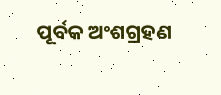ପୂର୍ବକ ଅଂଶଗ୍ରହଣ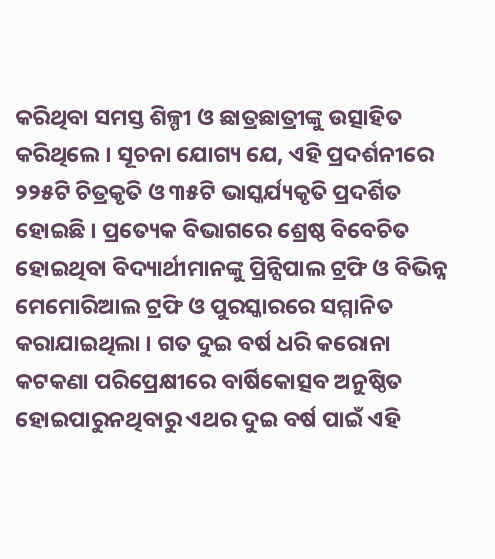କରିଥିବା ସମସ୍ତ ଶିଳ୍ପୀ ଓ ଛାତ୍ରଛାତ୍ରୀଙ୍କୁ ଉତ୍ସାହିତ କରିଥିଲେ । ସୂଚନା ଯୋଗ୍ୟ ଯେ, ଏହି ପ୍ରଦର୍ଶନୀରେ ୨୨୫ଟି ଚିତ୍ରକୃତି ଓ ୩୫ଟି ଭାସ୍କର୍ଯ୍ୟକୃତି ପ୍ରଦର୍ଶିତ ହୋଇଛି । ପ୍ରତ୍ୟେକ ବିଭାଗରେ ଶ୍ରେଷ୍ଠ ବିବେଚିତ ହୋଇଥିବା ବିଦ୍ୟାର୍ଥୀମାନଙ୍କୁ ପ୍ରିନ୍ସିପାଲ ଟ୍ରଫି ଓ ବିଭିନ୍ନ ମେମୋରିଆଲ ଟ୍ରଫି ଓ ପୁରସ୍କାରରେ ସମ୍ମାନିତ କରାଯାଇଥିଲା । ଗତ ଦୁଇ ବର୍ଷ ଧରି କରୋନା କଟକଣା ପରିପ୍ରେକ୍ଷୀରେ ବାର୍ଷିକୋତ୍ସବ ଅନୁଷ୍ଠିତ ହୋଇପାରୁନଥିବାରୁ ଏଥର ଦୁଇ ବର୍ଷ ପାଇଁ ଏହି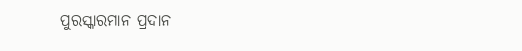ପୁରସ୍କାରମାନ ପ୍ରଦାନ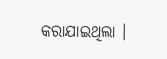କରାଯାଇଥିଲା ।